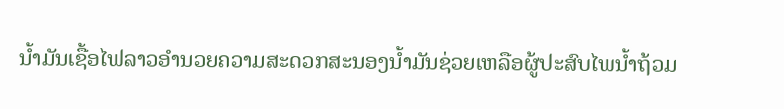ນ້ຳມັນເຊື້ອໄຟລາວອຳນວຍຄວາມສະດວກສະນອງນ້ຳມັນຊ່ວຍເຫລືອຜູ້ປະສົບໄພນ້ຳຖ້ວມ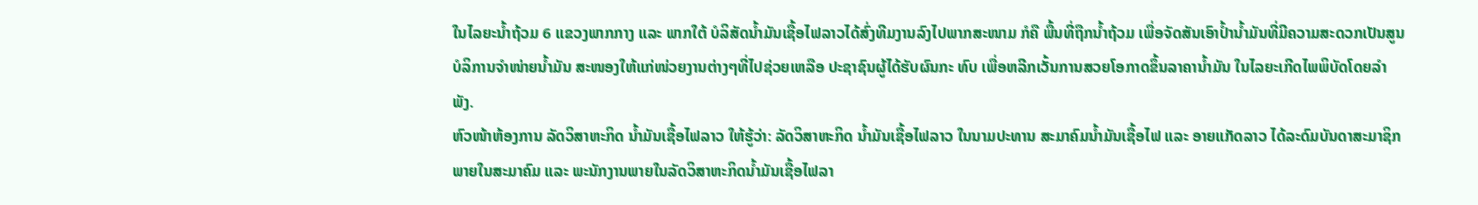ໃນໄລຍະນ້ຳຖ້ວມ 6 ແຂວງພາກກາງ ແລະ ພາກໃຕ້ ບໍລິສັດນ້ຳມັນເຊື້ອໄຟລາວໄດ້ສົ່ງທີມງານລົງໄປພາກສະໜາມ ກໍຄື ພື້ນທີ່ຖືກນ້ຳຖ້ວມ ເພື່ອຈັດສັນເອົາປ້ຳນ້ຳມັນທີ່ມີຄວາມສະດວກເປັນສູນບໍລິການຈຳໜ່າຍນ້ຳມັນ ສະໜອງໃຫ້ແກ່ໜ່ວຍງານຕ່າງໆທີ່ໄປຊ່ວຍເຫລືອ ປະຊາຊົນຜູ້ໄດ້ຮັບຜົນກະ ທົບ ເພື່ອຫລີກເວັ້ນການສວຍໂອກາດຂຶ້ນລາຄານ້ຳມັນ ໃນໄລຍະເກີດໄພພິບັດໂດຍລຳພັງ.
ຫົວໜ້າຫ້ອງການ ລັດວິສາຫະກິດ ນ້ຳມັນເຊື້ອໄຟລາວ ໃຫ້ຮູ້ວ່າ: ລັດວິສາຫະກິດ ນ້ຳມັນເຊື້ອໄຟລາວ ໃນນາມປະທານ ສະມາຄົມນ້ຳມັນເຊື້ອໄຟ ແລະ ອາຍແກັດລາວ ໄດ້ລະດົມບັນດາສະມາຊິກພາຍໃນສະມາຄົມ ແລະ ພະນັກງານພາຍໃນລັດວິສາຫະກິດນ້ຳມັນເຊື້ອໄຟລາ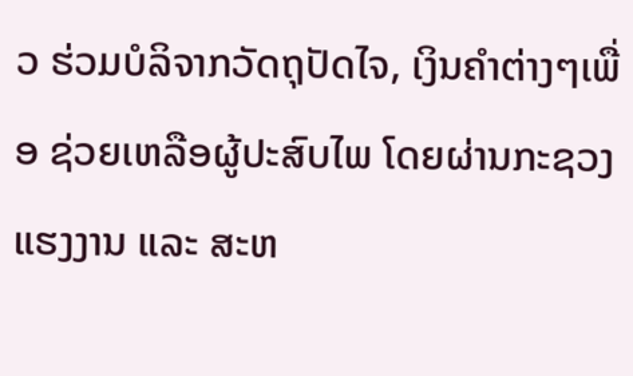ວ ຮ່ວມບໍລິຈາກວັດຖຸປັດໄຈ, ເງິນຄຳຕ່າງໆເພື່ອ ຊ່ວຍເຫລືອຜູ້ປະສົບໄພ ໂດຍຜ່ານກະຊວງແຮງງານ ແລະ ສະຫ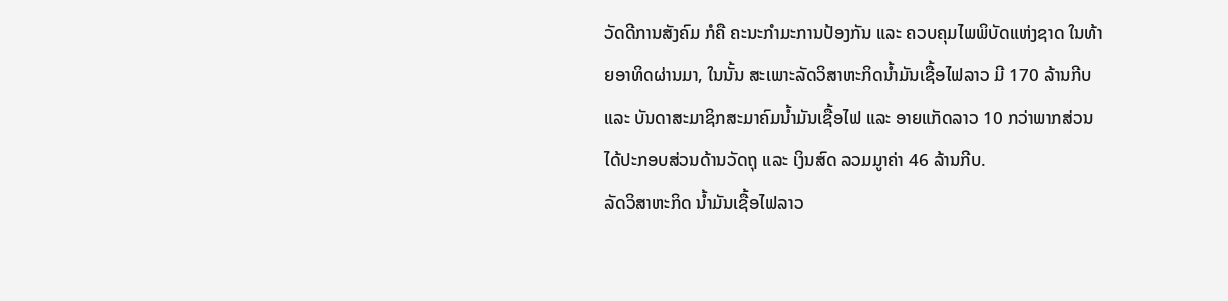ວັດດີການສັງຄົມ ກໍຄື ຄະນະກຳມະການປ້ອງກັນ ແລະ ຄວບຄຸມໄພພິບັດແຫ່ງຊາດ ໃນທ້າຍອາທິດຜ່ານມາ, ໃນນັ້ນ ສະເພາະລັດວິສາຫະກິດນ້ຳມັນເຊື້ອໄຟລາວ ມີ 170 ລ້ານກີບ ແລະ ບັນດາສະມາຊິກສະມາຄົມນ້ຳມັນເຊື້ອໄຟ ແລະ ອາຍແກັດລາວ 10 ກວ່າພາກສ່ວນ ໄດ້ປະກອບສ່ວນດ້ານວັດຖຸ ແລະ ເງິນສົດ ລວມມູາຄ່າ 46 ລ້ານກີບ.
ລັດວິສາຫະກິດ ນ້ຳມັນເຊື້ອໄຟລາວ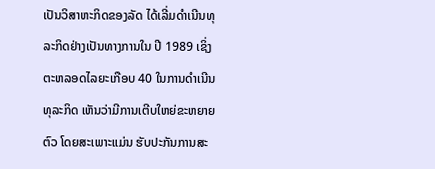ເປັນວິສາຫະກິດຂອງລັດ ໄດ້ເລີ່ມດຳເນີນທຸລະກິດຢ່າງເປັນທາງການໃນ ປີ 1989 ເຊິ່ງຕະຫລອດໄລຍະເກືອບ 40 ໃນການດຳເນີນທຸລະກິດ ເຫັນວ່າມີການເຕີບໃຫຍ່ຂະຫຍາຍຕົວ ໂດຍສະເພາະແມ່ນ ຮັບປະກັນການສະ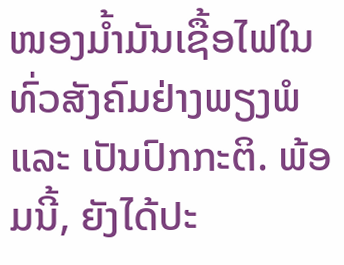ໜອງມ້ຳມັນເຊື້ອໄຟໃນທົ່ວສັງຄົມຢ່າງພຽງພໍ ແລະ ເປັນປົກກະຕິ. ພ້ອມນີ້, ຍັງໄດ້ປະ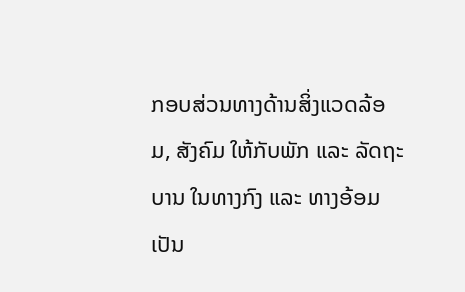ກອບສ່ວນທາງດ້ານສິ່ງແວດລ້ອມ, ສັງຄົມ ໃຫ້ກັບພັກ ແລະ ລັດຖະບານ ໃນທາງກົງ ແລະ ທາງອ້ອມເປັນ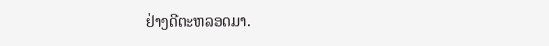ຢ່າງດີຕະຫລອດມາ.